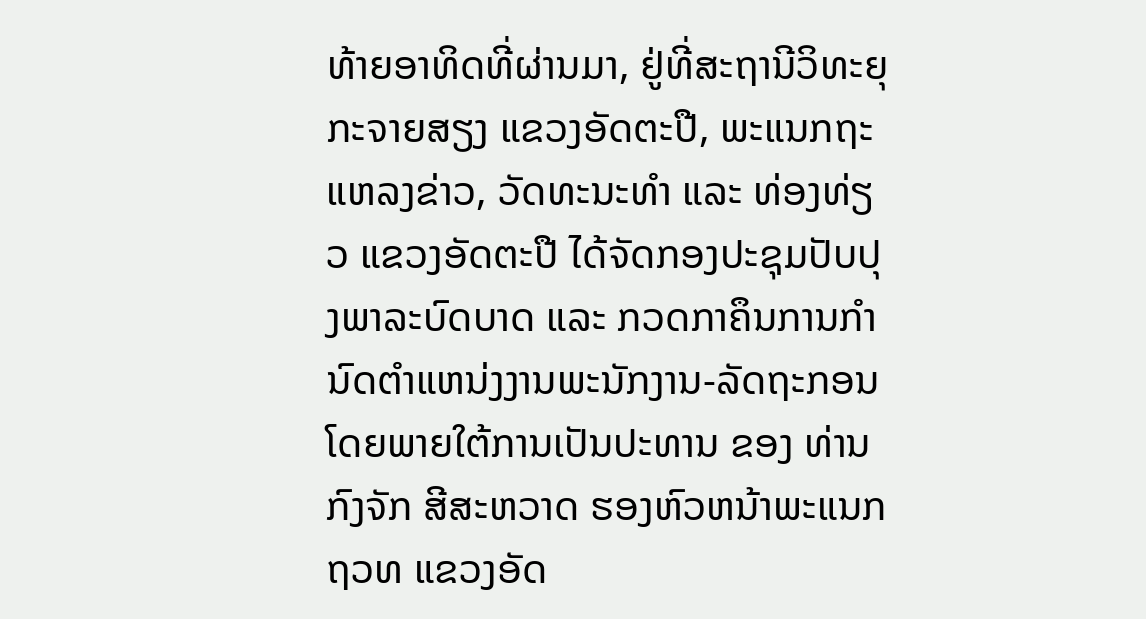ທ້າຍອາທິດທີ່ຜ່ານມາ, ຢູ່ທີ່ສະຖານີວິທະຍຸກະຈາຍສຽງ ແຂວງອັດຕະປື, ພະແນກຖະແຫລງຂ່າວ, ວັດທະນະທຳ ແລະ ທ່ອງທ່ຽວ ແຂວງອັດຕະປື ໄດ້ຈັດກອງປະຊຸມປັບປຸງພາລະບົດບາດ ແລະ ກວດກາຄຶນການກຳນົດຕຳແຫນ່ງງານພະນັກງານ-ລັດຖະກອນ ໂດຍພາຍໃຕ້ການເປັນປະທານ ຂອງ ທ່ານ ກົງຈັກ ສີສະຫວາດ ຮອງຫົວຫນ້າພະແນກ ຖວທ ແຂວງອັດ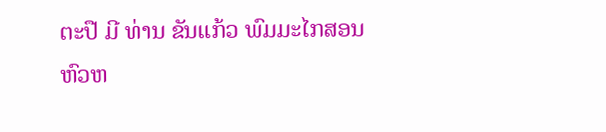ຕະປື ມີ ທ່ານ ຂັນແກ້ວ ພົມມະໄກສອນ ຫົວຫ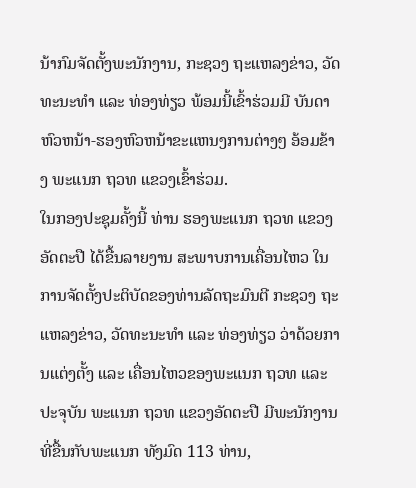ນ້າກົມຈັດຕັ້ງພະນັກງານ, ກະຊວງ ຖະແຫລງຂ່າວ, ວັດທະນະທຳ ແລະ ທ່ອງທ່ຽວ ພ້ອມນີ້ເຂົ້າຮ່ວມມີ ບັນດາຫົວຫນ້າ-ຮອງຫົວຫນ້າຂະແຫນງການຕ່າງໆ ອ້ອມຂ້າງ ພະແນກ ຖວທ ແຂວງເຂົ້າຮ່ວມ.
ໃນກອງປະຊຸມຄັ້ງນີ້ ທ່ານ ຮອງພະແນກ ຖວທ ແຂວງອັດຕະປື ໄດ້ຂື້ນລາຍງານ ສະພາບການເຄື່ອນໄຫວ ໃນການຈັດຕັ້ງປະຕິບັດຂອງທ່ານລັດຖະມົນຕີ ກະຊວງ ຖະແຫລງຂ່າວ, ວັດທະນະທຳ ແລະ ທ່ອງທ່ຽວ ວ່າດ້ວຍການແຕ່ງຕັ້ງ ແລະ ເຄື່ອນໄຫວຂອງພະແນກ ຖວທ ແລະ ປະຈຸບັນ ພະແນກ ຖວທ ແຂວງອັດຕະປື ມີພະນັກງານທີ່ຂື້ນກັບພະແນກ ທັງມົດ 113 ທ່ານ,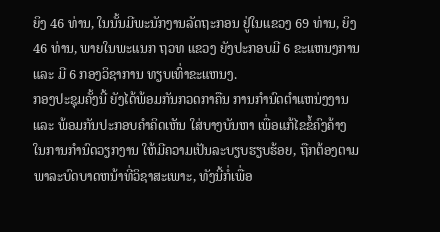ຍິງ 46 ທ່ານ, ໃນນັ້ນມີພະນັກງານລັດຖະກອນ ຢູ່ໃນແຂວງ 69 ທ່ານ, ຍິງ 46 ທ່ານ, ພາຍໃນພະແນກ ຖວທ ແຂວງ ຍັງປະກອບມີ 6 ຂະແຫນງການ ແລະ ມີ 6 ກອງວິຊາການ ທຽບເທົ່າຂະແຫນງ.
ກອງປະຊຸມຄັ້ງນີ້ ຍັງໄດ້ພ້ອມກັນກວດກາຄືນ ການກຳນົດຕຳແຫນ່ງງານ ແລະ ພ້ອມກັນປະກອບຄຳຄິດເຫັນ ໃສ່ບາງບັນຫາ ເພື່ອແກ້ໄຂຂໍ້ຄົງຄ້າງ ໃນການກຳນົດວຽກງານ ໃຫ້ມີຄວາມເປັນລະບຽບຮຽບຮ້ອຍ, ຖືກຕ້ອງຕາມພາລະບົດບາດຫນ້າທີ່ວິຊາສະເພາະ, ທັງນີ້ກໍ່ເພື່ອ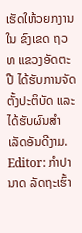ເຮັດໃຫ້ວຍກງານໃນ ຂົງເຂດ ຖວທ ແຂວງອັດຕະປື ໄດ້ຮັບການຈັດຕັ້ງປະຕິບັດ ແລະ ໄດ້ຮັບຜົນສຳເລັດອັນດີງາມ.
Editor: ກຳປານາດ ລັດຖະເຮົ້າ